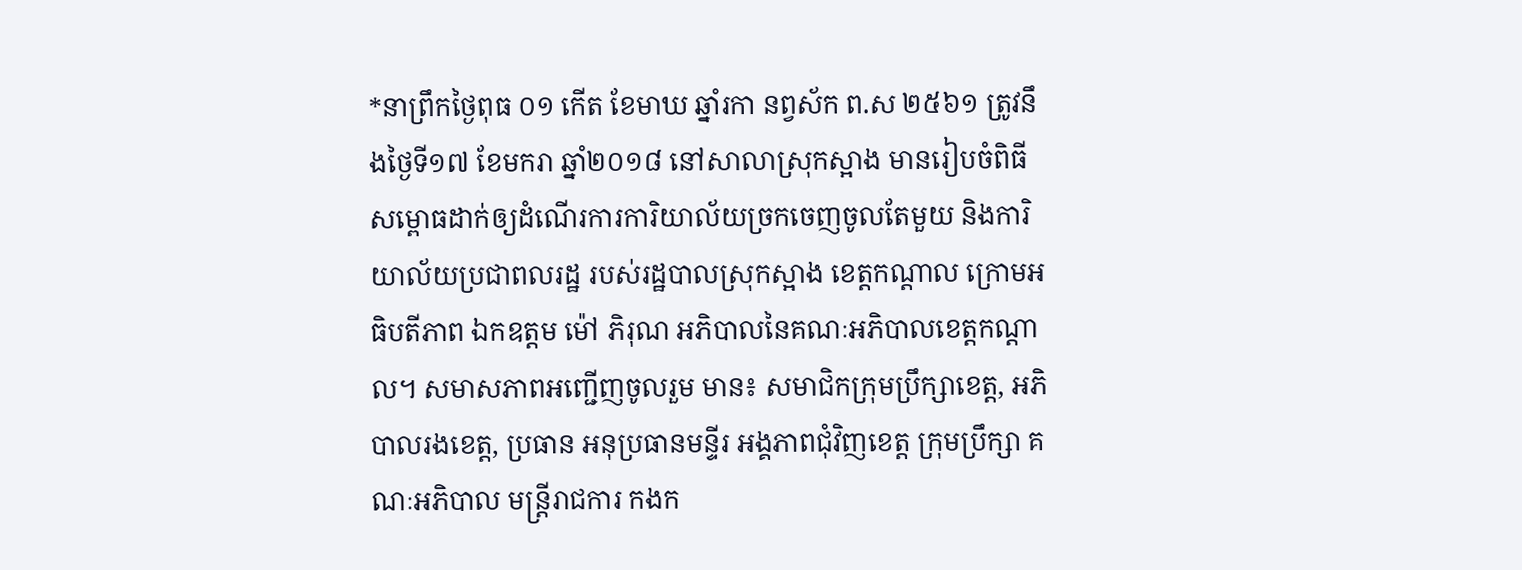*នាព្រឹកថ្ងៃពុធ ០១ កើត ខែមាឃ ឆ្នាំរកា នព្វស័ក ព.ស ២៥៦១ ត្រូវនឹងថ្ងៃទី១៧ ខែមករា ឆ្នាំ២០១៨ នៅសាលាស្រុកស្អាង មានរៀបចំពិធីសម្ពោធដាក់ឲ្យដំណើរការការិយាល័យច្រកចេញចូលតែមួយ និងការិយាល័យប្រជាពលរដ្ឋ របស់រដ្ឋបាលស្រុកស្អាង ខេត្តកណ្តាល ក្រោមអធិបតីភាព ឯកឧត្តម ម៉ៅ ភិរុណ អភិបាលនៃគណៈអភិបាលខេត្តកណ្តាល។ សមាសភាពអញ្ជើញចូលរួម មាន៖ សមាជិកក្រុមប្រឹក្សាខេត្ត, អភិបាលរងខេត្ត, ប្រធាន អនុប្រធានមន្ទីរ អង្គភាពជុំវិញខេត្ត ក្រុមប្រឹក្សា គណៈអភិបាល មន្ត្រីរាជការ កងក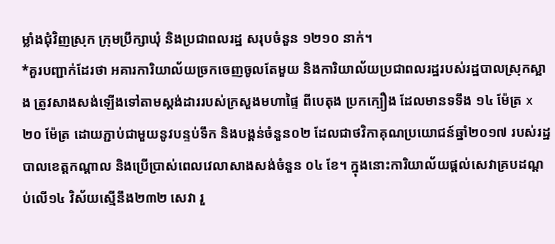ម្លាំងជុំវិញស្រុក ក្រុមប្រឹក្សាឃុំ និងប្រជាពលរដ្ឋ សរុបចំនួន ១២១០ នាក់។
*គួរបញ្ជាក់ដែរថា អគារការិយាល័យច្រកចេញចូលតែមួយ និងការិយាល័យប្រជាពលរដ្ឋរបស់រដ្ឋបាលស្រុកស្អាង ត្រូវសាងសង់ឡើងទៅតាមស្តង់ដាររបស់ក្រសួងមហាផ្ទៃ ពីបេតុង ប្រកក្បឿង ដែលមានទទឹង ១៤ ម៉ែត្រ x២០ ម៉ែត្រ ដោយភ្ជាប់ជាមួយនូវបន្ទប់ទឹក និងបង្គន់ចំនួន០២ ដែលជាថវិកាគុណប្រយោជន៍ឆ្នាំ២០១៧ របស់រដ្ឋបាលខេត្តកណ្តាល និងប្រើប្រាស់ពេលវេលាសាងសង់ចំនួន ០៤ ខែ។ ក្នុងនោះការិយាល័យផ្តល់សេវាគ្របដណ្តប់លើ១៤ វិស័យស្មើនឹង២៣២ សេវា រួ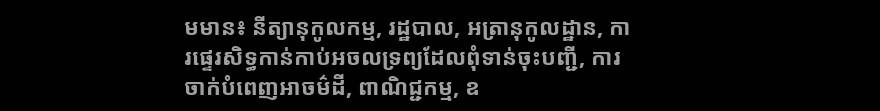មមាន៖ នីត្យានុកូលកម្ម, រដ្ឋបាល, អត្រានុកូលដ្ឋាន, ការផ្ទេរសិទ្ធកាន់កាប់អចលទ្រព្យដែលពុំទាន់ចុះបញ្ជី, ការចាក់បំពេញអាចម៌ដី, ពាណិជ្ជកម្ម, ឧ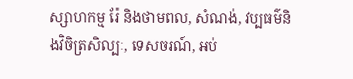ស្សាហកម្ម រ៉ែ និងថាមពល, សំណង់, វប្បធម៌និងវិចិត្រសិល្បៈ, ទេសចរណ៍, អប់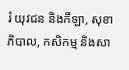រំ យុវជន និងកីឡា, សុខាភិបាល, កសិកម្ម និងសា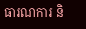ធារណការ និ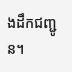ងដឹកជញ្ជូន។